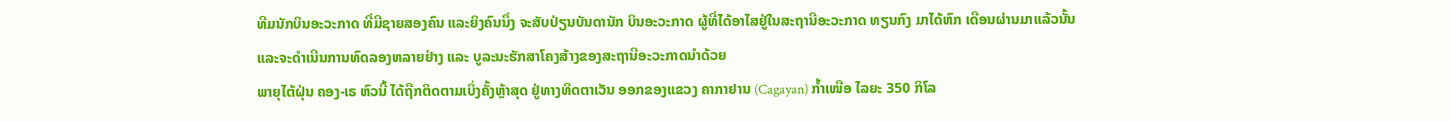ທີມນັກບິນອະວະກາດ ທີ່ມີຊາຍສອງຄົນ ແລະຍິງຄົນນຶ່ງ ຈະສັບປ່ຽນບັນດານັກ ບິນອະວະກາດ ຜູ້ທີ່ໄດ້ອາໄສຢູ່ໃນສະຖານີອະວະກາດ ທຽນກົງ ມາໄດ້ຫົກ ເດືອນຜ່ານມາແລ້ວນັ້ນ ແລະຈະດຳເນີນການທົດລອງຫລາຍຢ່າງ ແລະ ບູລະນະຮັກສາໂຄງສ້າງຂອງສະຖານີອະວະກາດນຳດ້ວຍ
ພາຍຸໄຕ້ຝຸ່ນ ຄອງ-ເຣ ຫົວນີ້ ໄດ້ຖືກຕິດຕາມເບິ່ງຄັ້ງຫຼ້າສຸດ ຢູ່ທາງທິດຕາເວັນ ອອກຂອງແຂວງ ຄາກາຢານ (Cagayan) ກ້ຳເໜືອ ໄລຍະ 350 ກິໂລ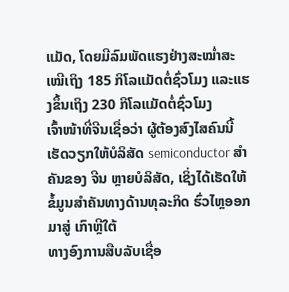ແມັດ, ໂດຍມີລົມພັດແຮງຢ່າງສະໝ່ຳສະເໝີເຖິງ 185 ກິໂລແມັດຕໍ່ຊົ່ວໂມງ ແລະແຮງຂຶ້ນເຖິງ 230 ກິໂລແມັດຕໍ່ຊົ່ວໂມງ
ເຈົ້າໜ້າທີ່ຈີນເຊື່ອວ່າ ຜູ້ຕ້ອງສົງໄສຄົນນີ້ ເຮັດວຽກໃຫ້ບໍລິສັດ semiconductor ສໍາຄັນຂອງ ຈີນ ຫຼາຍບໍລິສັດ, ເຊິ່ງໄດ້ເຮັດໃຫ້ຂໍ້ມູນສໍາຄັນທາງດ້ານທຸລະກິດ ຮົ່ວໄຫຼອອກມາສູ່ ເກົາຫຼີໃຕ້
ທາງອົງການສືບລັບເຊື່ອ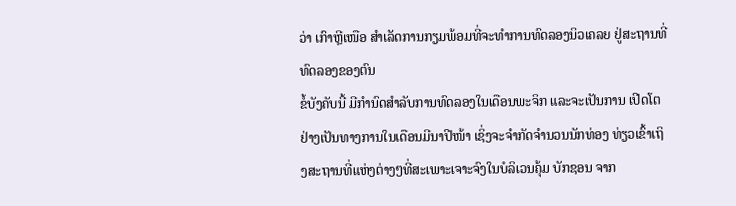ວ່າ ເກົາຫຼີເໜືອ ສຳເລັດການກຽມພ້ອມທີ່ຈະທຳການທົດລອງນິວເຄລຍ ຢູ່ສະຖານທີ່ທົດລອງຂອງຕົນ
ຂໍ້ບັງຄັບນີ້ ມີກຳນົດສຳລັບການທົດລອງໃນເດືອນພະຈິກ ແລະຈະເປັນການ ເປີດໂຕຢ່າງເປັນທາງການໃນເດືອນມີນາປີໜ້າ ເຊິ່ງຈະຈຳກັດຈຳນວນນັກທ່ອງ ທ່ຽວເຂົ້າເຖິງສະຖານທີ່ແຫ່ງຕ່າງໆທີ່ສະເພາະເຈາະຈົງໃນບໍລິເວນຄຸ້ມ ບັກຊອນ ຈາກ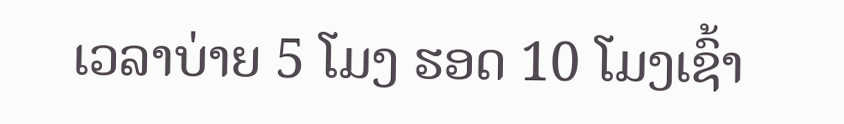ເວລາບ່າຍ 5 ໂມງ ຮອດ 10 ໂມງເຊົ້າ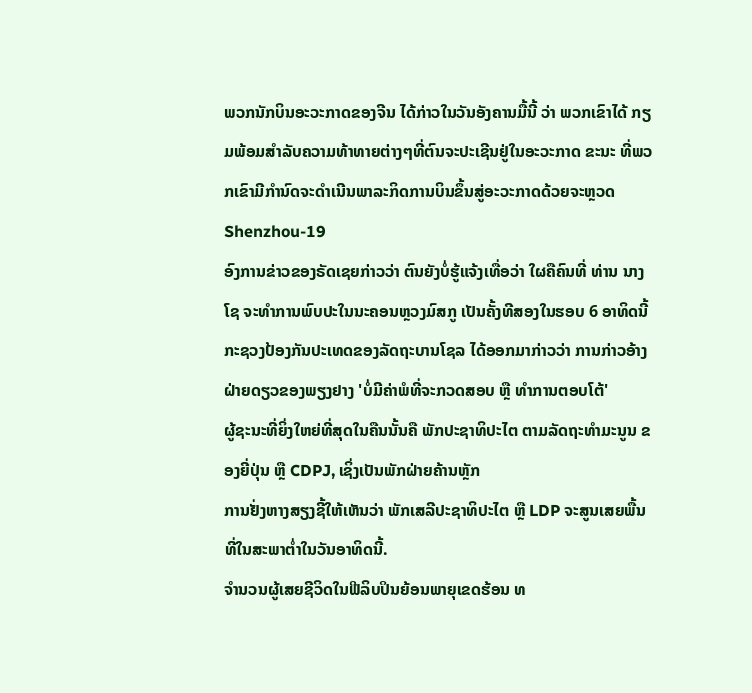ພວກນັກບິນອະວະກາດຂອງຈີນ ໄດ້ກ່າວໃນວັນອັງຄານມື້ນີ້ ວ່າ ພວກເຂົາໄດ້ ກຽມພ້ອມສຳລັບຄວາມທ້າທາຍຕ່າງໆທີ່ຕົນຈະປະເຊີນຢູ່ໃນອະວະກາດ ຂະນະ ທີ່ພວກເຂົາມີກຳນົດຈະດຳເນີນພາລະກິດການບິນຂຶ້ນສູ່ອະວະກາດດ້ວຍຈະຫຼວດ Shenzhou-19
ອົງການຂ່າວຂອງຣັດເຊຍກ່າວວ່າ ຕົນຍັງບໍ່ຮູ້ແຈ້ງເທື່ອວ່າ ໃຜຄືຄົນທີ່ ທ່ານ ນາງ ໂຊ ຈະທໍາການພົບປະໃນນະຄອນຫຼວງມົສກູ ເປັນຄັ້ງທີສອງໃນຮອບ 6 ອາທິດນີ້
ກະຊວງປ້ອງກັນປະເທດຂອງລັດຖະບານໂຊລ ໄດ້ອອກມາກ່າວວ່າ ການກ່າວອ້າງຝ່າຍດຽວຂອງພຽງຢາງ 'ບໍ່ມີຄ່າພໍທີ່ຈະກວດສອບ ຫຼື ທໍາການຕອບໂຕ້'
ຜູ້ຊະນະທີ່ຍິ່ງໃຫຍ່ທີ່ສຸດໃນຄືນນັ້ນຄື ພັກປະຊາທິປະໄຕ ຕາມລັດຖະທໍາມະນູນ ຂອງຍີ່ປຸ່ນ ຫຼື CDPJ, ເຊິ່ງເປັນພັກຝ່າຍຄ້ານຫຼັກ
ການຢັ່ງຫາງສຽງຊີ້ໃຫ້ເຫັນວ່າ ພັກເສລີປະຊາທິປະໄຕ ຫຼື LDP ຈະສູນເສຍພື້ນທີ່ໃນສະພາຕ່ຳໃນວັນອາທິດນີ້.
ຈຳນວນຜູ້ເສຍຊີວິດໃນຟີລິບປິນຍ້ອນພາຍຸເຂດຮ້ອນ ທ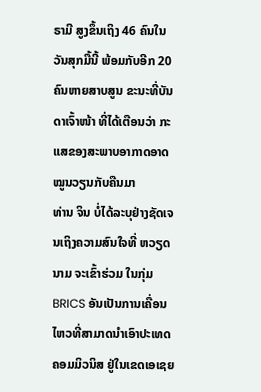ຣາມີ ສູງຂຶ້ນເຖິງ 46 ຄົນໃນວັນສຸກມື້ນີ້ ພ້ອມກັບອີກ 20 ຄົນຫາຍສາບສູນ ຂະນະທີ່ບັນດາເຈົ້າໜ້າ ທີ່ໄດ້ເຕືອນວ່າ ກະແສຂອງສະພາບອາກາດອາດໝູນວຽນກັບຄືນມາ
ທ່ານ ຈິນ ບໍ່ໄດ້ລະບຸຢ່າງຊັດເຈນເຖິງຄວາມສົນໃຈທີ່ ຫວຽດນາມ ຈະເຂົ້າຮ່ວມ ໃນກຸ່ມ BRICS ອັນເປັນການເຄື່ອນໄຫວທີ່ສາມາດນຳເອົາປະເທດຄອມມິວນິສ ຢູ່ໃນເຂດເອເຊຍ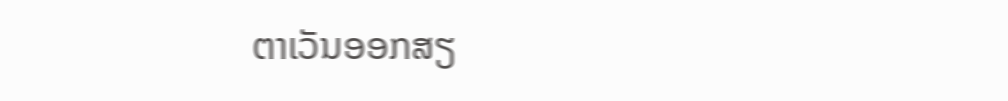ຕາເວັນອອກສຽ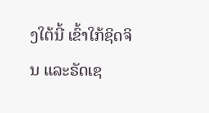ງໃຕ້ນີ້ ເຂົ້າໃກ້ຊິດຈິນ ແລະຣັດເຊ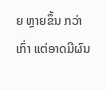ຍ ຫຼາຍຂຶ້ນ ກວ່າເກົ່າ ແຕ່ອາດມີຜົນ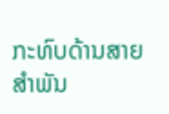ກະທົບດ້ານສາຍສຳພັນ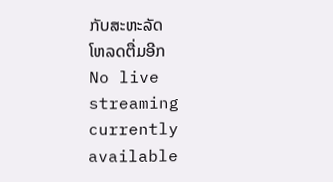ກັບສະຫະລັດ
ໂຫລດຕື່ມອີກ
No live streaming currently available